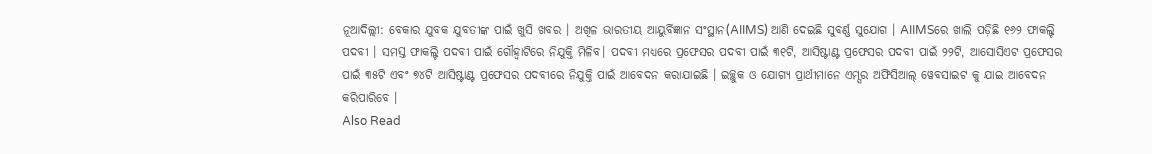ନୂଆଦିଲ୍ଲୀ: ବେକାର ଯୁବକ ଯୁବତୀଙ୍କ ପାଇଁ ଖୁସି ଖବର । ଅଖିଳ ଭାରତୀୟ ଆୟୁର୍ବିଜ୍ଞାନ ସଂସ୍ଥାନ(AIIMS) ଆଣି ଦେଇଛି ସୁବର୍ଣ୍ଣ ସୁଯୋଗ । AIIMSରେ ଖାଲି ପଡ଼ିଛି ୧୬୨ ଫାକଲ୍ଟି ପଦବୀ । ସମସ୍ତ ଫାକଲ୍ଟି ପଦବୀ ପାଇଁ ଗୌହ୍ୱାଟିରେ ନିଯୁକ୍ତି ମିଳିବ। ପଦବୀ ମଧ୍ୟରେ ପ୍ରଫେସର ପଦବୀ ପାଇଁ ୩୧ଟି, ଆସିଷ୍ଟାଣ୍ଟ ପ୍ରଫେସର ପଦବୀ ପାଇଁ ୨୨ଟି, ଆସୋସିଏଟ ପ୍ରଫେସର ପାଇଁ ୩୫ଟି ଏବଂ ୭୪ଟି ଆସିଷ୍ଟାଣ୍ଟ ପ୍ରଫେସର ପଦବୀରେ ନିଯୁକ୍ତି ପାଇଁ ଆବେଦନ କରାଯାଇଛି । ଇଚ୍ଛୁକ ଓ ଯୋଗ୍ୟ ପ୍ରାର୍ଥୀମାନେ ଏମ୍ସର ଅଫିସିଆଲ୍ ୱେବସାଇଟ କୁ ଯାଇ ଆବେଦନ କରିପାରିବେ ।
Also Read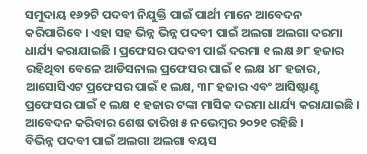ସମୁଦାୟ ୧୬୨ଟି ପଦବୀ ନିଯୁକ୍ତି ପାଇଁ ପାର୍ଥୀ ମାନେ ଆବେଦନ କରିପାରିବେ । ଏହା ସହ ଭିନ୍ନ ଭିନ୍ନ ପଦବୀ ପାଇଁ ଅଲଗା ଅଲଗା ଦରମା ଧାର୍ଯ୍ୟ କରାଯାଇଛି । ପ୍ରଫେସର ପଦବୀ ପାଇଁ ଦରମା ୧ ଲକ୍ଷ ୬୮ ହଜାର ରହିଥିବା ବେଳେ ଆଡିସନାଲ ପ୍ରଫେସର ପାଇଁ ୧ ଲକ୍ଷ ୪୮ ହଜାର, ଆସୋସିଏଟ ପ୍ରଫେସର ପାଇଁ ୧ ଲକ୍ଷ, ୩୮ ହଜାର ଏବଂ ଆସିଷ୍ଟାଣ୍ଟ ପ୍ରଫେସର ପାଇଁ ୧ ଲକ୍ଷ ୧ ହଜାର ଟଙ୍କା ମାସିକ ଦରମା ଧାର୍ଯ୍ୟ କରାଯାଇଛି । ଆବେଦନ କରିବାର ଶେଷ ତାରିଖ ୫ ନଭେମ୍ବର ୨୦୨୧ ରହିଛି ।
ବିଭିନ୍ନ ପଦବୀ ପାଇଁ ଅଲଗା ଅଲଗା ବୟସ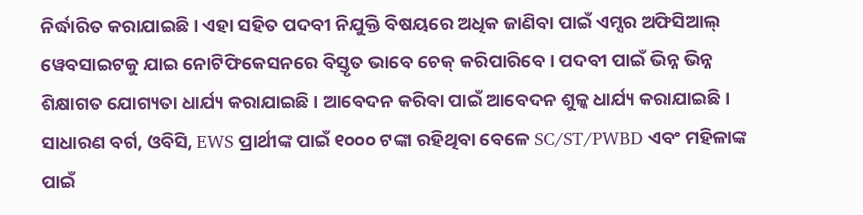ନିର୍ଦ୍ଧାରିତ କରାଯାଇଛି। ଏହା ସହିତ ପଦବୀ ନିଯୁକ୍ତି ବିଷୟରେ ଅଧିକ ଜାଣିବା ପାଇଁ ଏମ୍ସର ଅଫିସିଆଲ୍ ୱେବସାଇଟକୁ ଯାଇ ନୋଟିଫିକେସନରେ ବିସ୍ତୃତ ଭାବେ ଚେକ୍ କରିପାରିବେ । ପଦବୀ ପାଇଁ ଭିନ୍ନ ଭିନ୍ନ ଶିକ୍ଷାଗତ ଯୋଗ୍ୟତା ଧାର୍ଯ୍ୟ କରାଯାଇଛି । ଆବେଦନ କରିବା ପାଇଁ ଆବେଦନ ଶୁଳ୍କ ଧାର୍ଯ୍ୟ କରାଯାଇଛି । ସାଧାରଣ ବର୍ଗ, ଓବିସି, EWS ପ୍ରାର୍ଥୀଙ୍କ ପାଇଁ ୧୦୦୦ ଟଙ୍କା ରହିଥିବା ବେଳେ SC/ST/PWBD ଏବଂ ମହିଳାଙ୍କ ପାଇଁ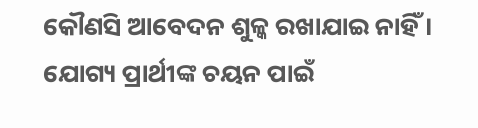କୌଣସି ଆବେଦନ ଶୁଳ୍କ ରଖାଯାଇ ନାହିଁ । ଯୋଗ୍ୟ ପ୍ରାର୍ଥୀଙ୍କ ଚୟନ ପାଇଁ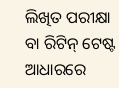ଲିଖିତ ପରୀକ୍ଷା ବା ରିଟିନ୍ ଟେଷ୍ଟ ଆଧାରରେ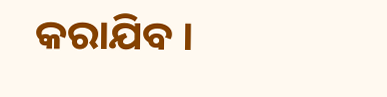କରାଯିବ ।